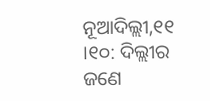ନୂଆଦିଲ୍ଲୀ,୧୧ ।୧୦: ଦିଲ୍ଲୀର ଜଣେ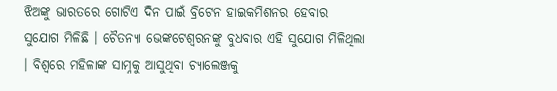ଝିଅଙ୍କୁ ଭାରତରେ ଗୋଟିଏ ଦିନ ପାଇଁ ବ୍ରିଟେନ ହାଇକମିଶନର ହେବାର ସୁଯୋଗ ମିଳିଛି । ଚୈତନ୍ୟା ଭେଙ୍କଟେଶ୍ୱରନଙ୍କୁ ବୁଧବାର ଏହି ସୁଯୋଗ ମିଳିଥିଲା । ବିଶ୍ୱରେ ମହିଳାଙ୍କ ସାମ୍ନକୁ ଆସୁଥିବା ଚ୍ୟାଲେଞ୍ଜକୁ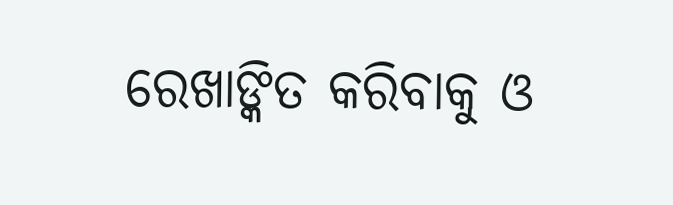ରେଖାଙ୍କିତ କରିବାକୁ ଓ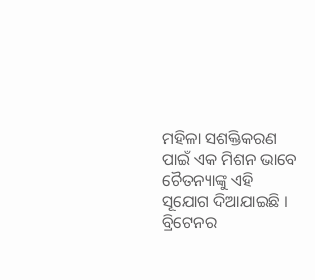ମହିଳା ସଶକ୍ତିକରଣ ପାଇଁ ଏକ ମିଶନ ଭାବେ ଚୈତନ୍ୟାଙ୍କୁ ଏହି ସୂଯୋଗ ଦିଆଯାଇଛି । ବ୍ରିଟେନର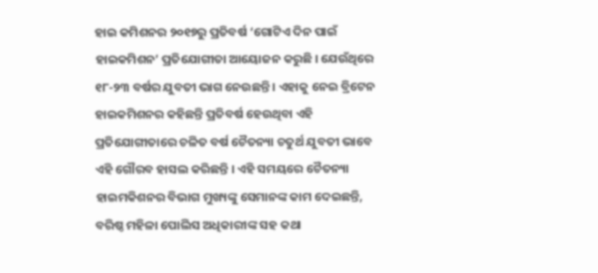ହାଇ କମିଶନର ୨୦୧୭ରୁ ପ୍ରତିବର୍ଷ ‘ଗୋଟିଏ ଦିନ ପାଇଁ ହାଇକମିଶନ’ ପ୍ରତିଯୋଗୀତା ଆୟୋଜନ କରୁଛି । ଯେଉଁଥିରେ ୧୮-୨୩ ବର୍ଷର ଯୁବତୀ ଭାଗ ନେଉଛନ୍ତି । ଏହାକୁ ନେଇ ବ୍ରିଟେନ ହାଇକମିଶନର କହିଛନ୍ତି ପ୍ରତିବର୍ଷ ହେଉଥିବା ଏହି ପ୍ରତିଯୋଗୀତାରେ ଚଳିତ ବର୍ଷ ଚୈତନ୍ୟା ଚତୁର୍ଥ ଯୁବତୀ ଭାବେ ଏହି ଗୌରବ ହାସଲ କରିଛନ୍ତି । ଏହି ସମୟରେ ଚୈତନ୍ୟା ହାଇମକିଶନର ବିଭାଗ ମୁଖ୍ୟଙ୍କୁ ସେମାନଙ୍କ କାମ ଦେଇଛନ୍ତି, ବରିଷ୍ଠ ମହିଳା ପୋଲିସ ଅଧିକାରୀଙ୍କ ସହ କଥା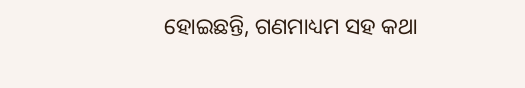ହୋଇଛନ୍ତି, ଗଣମାଧ୍ୟମ ସହ କଥା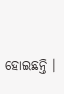ହୋଇଛନ୍ତି ।